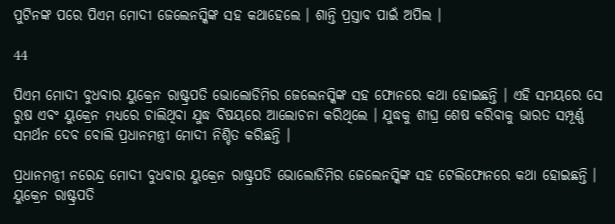ପୁଟିନଙ୍କ ପରେ ପିଏମ ମୋଦୀ ଜେଲେନସ୍କିଙ୍କ ସହ କଥାହେଲେ । ଶାନ୍ତି ପ୍ରସ୍ତାବ ପାଇଁ ଅପିଲ ।

44

ପିଏମ ମୋଦୀ ବୁଧବାର ୟୁକ୍ରେନ ରାଷ୍ଟ୍ରପତି ଭୋଲୋଡିମିର ଜେଲେନସ୍କିଙ୍କ ସହ ଫୋନରେ କଥା ହୋଇଛନ୍ତି । ଏହି ସମୟରେ ସେ ରୁଷ ଏବଂ ୟୁକ୍ରେନ ମଧ୍ୟରେ ଚାଲିଥିବା ଯୁଦ୍ଧ ବିଷୟରେ ଆଲୋଚନା କରିଥିଲେ । ଯୁଦ୍ଧକୁ ଶୀଘ୍ର ଶେଷ କରିବାକୁ ଭାରତ ସମ୍ପୂର୍ଣ୍ଣ ସମର୍ଥନ ଦେବ ବୋଲି ପ୍ରଧାନମନ୍ତ୍ରୀ ମୋଦୀ ନିଶ୍ଚିତ କରିଛନ୍ତି ।

ପ୍ରଧାନମନ୍ତ୍ରୀ ନରେନ୍ଦ୍ର ମୋଦୀ ବୁଧବାର ୟୁକ୍ରେନ ରାଷ୍ଟ୍ରପତି ଭୋଲୋଡିମିର ଜେଲେନସ୍କିଙ୍କ ସହ ଟେଲିଫୋନରେ କଥା ହୋଇଛନ୍ତି । ୟୁକ୍ରେନ ରାଷ୍ଟ୍ରପତି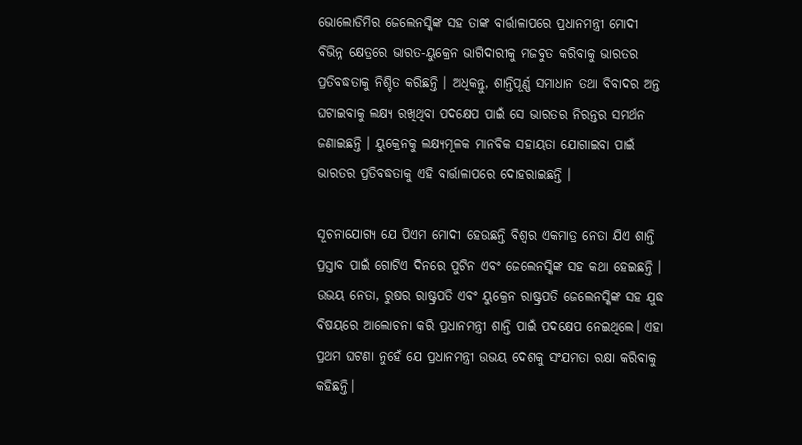ଭୋଲୋଡିମିର ଜେଲେନସ୍କିଙ୍କ ସହ ତାଙ୍କ ବାର୍ତ୍ତାଳାପରେ ପ୍ରଧାନମନ୍ତ୍ରୀ ମୋଦୀ ବିଭିନ୍ନ କ୍ଷେତ୍ରରେ ଭାରତ-ୟୁକ୍ରେନ ଭାଗିଦାରୀକୁ ମଜବୁତ କରିବାକୁ ଭାରତର ପ୍ରତିବଦ୍ଧତାକୁ ନିଶ୍ଚିତ କରିଛନ୍ତି । ଅଧିକନ୍ତୁ, ଶାନ୍ତିପୂର୍ଣ୍ଣ ସମାଧାନ ତଥା ବିବାଦର ଅନ୍ତ ଘଟାଇବାକୁ ଲକ୍ଷ୍ୟ ରଖିଥିବା ପଦକ୍ଷେପ ପାଇଁ ସେ ଭାରତର ନିରନ୍ତର ସମର୍ଥନ ଜଣାଇଛନ୍ତି । ୟୁକ୍ରେନକୁ ଲକ୍ଷ୍ୟମୂଳକ ମାନବିକ ସହାୟତା ଯୋଗାଇବା ପାଇଁ ଭାରତର ପ୍ରତିବଦ୍ଧତାକୁ ଏହି ବାର୍ତ୍ତାଳାପରେ ଦୋହରାଇଛନ୍ତି ।

ସୂଚନାଯୋଗ୍ୟ ଯେ ପିଏମ ମୋଦୀ ହେଉଛନ୍ତି ବିଶ୍ୱର ଏକମାତ୍ର ନେତା ଯିଏ ଶାନ୍ତି ପ୍ରସ୍ତାବ ପାଇଁ ଗୋଟିଏ ଦିନରେ ପୁଟିନ ଏବଂ ଜେଲେନସ୍କିଙ୍କ ସହ କଥା ହେଇଛନ୍ତି । ଉଭୟ ନେତା, ରୁଷର ରାଷ୍ଟ୍ରପତି ଏବଂ ୟୁକ୍ରେନ ରାଷ୍ଟ୍ରପତି ଜେଲେନସ୍କିଙ୍କ ସହ ଯୁଦ୍ଧ ବିଷୟରେ ଆଲୋଚନା କରି ପ୍ରଧାନମନ୍ତ୍ରୀ ଶାନ୍ତି ପାଇଁ ପଦକ୍ଷେପ ନେଇଥିଲେ। ଏହା ପ୍ରଥମ ଘଟଣା ନୁହେଁ ଯେ ପ୍ରଧାନମନ୍ତ୍ରୀ ଉଭୟ ଦେଶକୁ ସଂଯମତା ରକ୍ଷା କରିବାକୁ କହିଛନ୍ତି।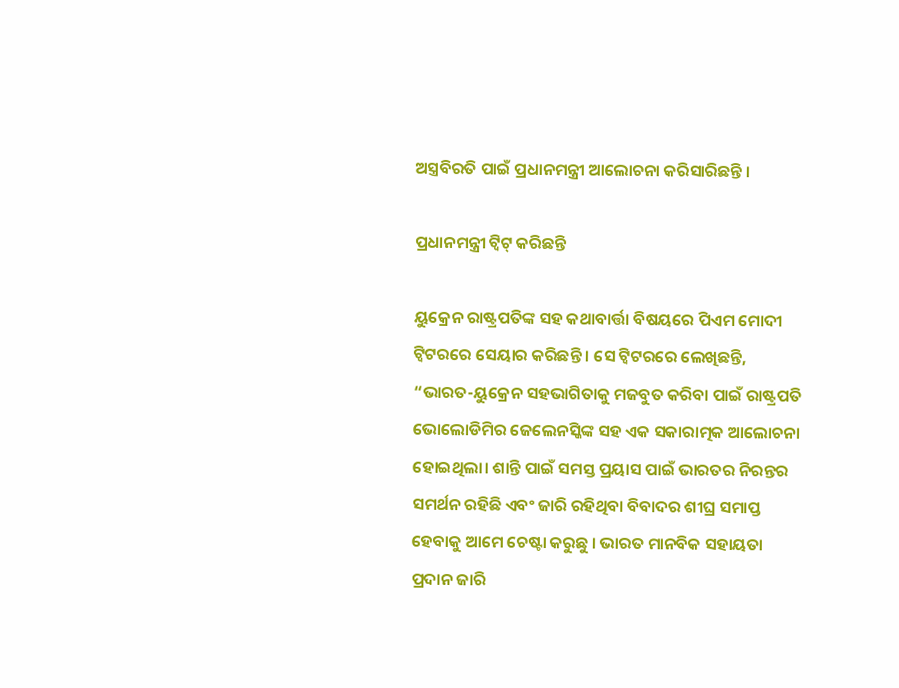ଅସ୍ତ୍ରବିରତି ପାଇଁ ପ୍ରଧାନମନ୍ତ୍ରୀ ଆଲୋଚନା କରିସାରିଛନ୍ତି ।

ପ୍ରଧାନମନ୍ତ୍ରୀ ଟ୍ୱିଟ୍ କରିଛନ୍ତି

ୟୁକ୍ରେନ ରାଷ୍ଟ୍ରପତିଙ୍କ ସହ କଥାବାର୍ତ୍ତା ବିଷୟରେ ପିଏମ ମୋଦୀ ଟ୍ୱିଟରରେ ସେୟାର କରିଛନ୍ତି । ସେ ଟ୍ୱିଟରରେ ଲେଖିଛନ୍ତି, “ଭାରତ-ୟୁକ୍ରେନ ସହଭାଗିତାକୁ ମଜବୁତ କରିବା ପାଇଁ ରାଷ୍ଟ୍ରପତି ଭୋଲୋଡିମିର ଜେଲେନସ୍କିଙ୍କ ସହ ଏକ ସକାରାତ୍ମକ ଆଲୋଚନା ହୋଇଥିଲା। ଶାନ୍ତି ପାଇଁ ସମସ୍ତ ପ୍ରୟାସ ପାଇଁ ଭାରତର ନିରନ୍ତର ସମର୍ଥନ ରହିଛି ଏବଂ ଜାରି ରହିଥିବା ବିବାଦର ଶୀଘ୍ର ସମାପ୍ତ ହେବାକୁ ଆମେ ଚେଷ୍ଟା କରୁଛୁ । ଭାରତ ମାନବିକ ସହାୟତା ପ୍ରଦାନ ଜାରି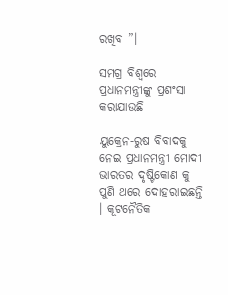ରଖିବ ”।

ସମଗ୍ର ବିଶ୍ୱରେ ପ୍ରଧାନମନ୍ତ୍ରୀଙ୍କୁ ପ୍ରଶଂସା କରାଯାଉଛି

ୟୁକ୍ରେନ-ରୁଷ ବିବାଦକୁ ନେଇ ପ୍ରଧାନମନ୍ତ୍ରୀ ମୋଦୀ ଭାରତର ଦୃଷ୍ଟିକୋଣ କୁ ପୁଣି ଥରେ ଦୋହରାଇଛନ୍ତି । କୂଟନୈତିକ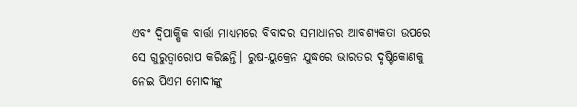ଏବଂ ଦ୍ଵିପାକ୍ଷିକ ବାର୍ତ୍ତା ମାଧ୍ୟମରେ ବିବାଦର ସମାଧାନର ଆବଶ୍ୟକତା ଉପରେ ସେ ଗୁରୁତ୍ୱାରୋପ କରିଛନ୍ତି। ରୁଷ-ୟୁକ୍ରେନ ଯୁଦ୍ଧରେ ଭାରତର ଦୃଷ୍ଟିକୋଣକୁ ନେଇ ପିଏମ ମୋଦୀଙ୍କୁ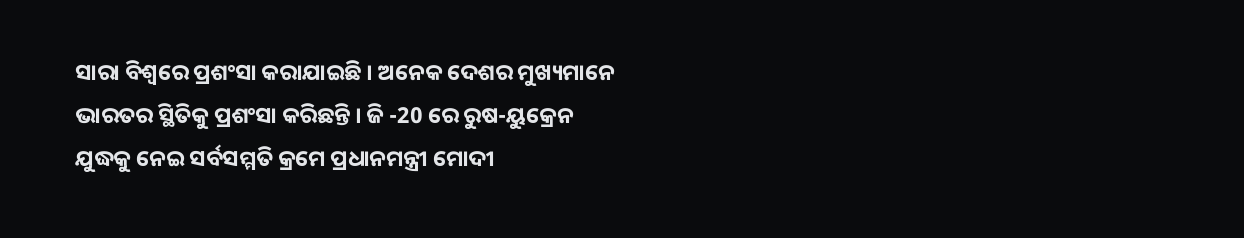ସାରା ବିଶ୍ୱରେ ପ୍ରଶଂସା କରାଯାଇଛି । ଅନେକ ଦେଶର ମୁଖ୍ୟମାନେ ଭାରତର ସ୍ଥିତିକୁ ପ୍ରଶଂସା କରିଛନ୍ତି । ଜି -20 ରେ ରୁଷ-ୟୁକ୍ରେନ ଯୁଦ୍ଧକୁ ନେଇ ସର୍ବସମ୍ମତି କ୍ରମେ ପ୍ରଧାନମନ୍ତ୍ରୀ ମୋଦୀ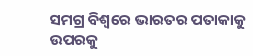ସମଗ୍ର ବିଶ୍ୱରେ ଭାରତର ପତାକାକୁ ଉପରକୁ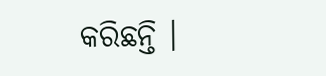କରିଛନ୍ତି ।